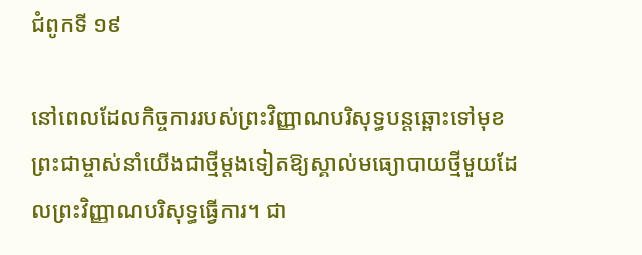ជំពូកទី ១៩

នៅពេលដែលកិច្ចការរបស់ព្រះវិញ្ញាណបរិសុទ្ធបន្ដឆ្ពោះទៅមុខ ព្រះជាម្ចាស់នាំយើងជាថ្មីម្តងទៀតឱ្យស្គាល់មធ្យោបាយថ្មីមួយដែលព្រះវិញ្ញាណបរិសុទ្ធធ្វើការ។ ជា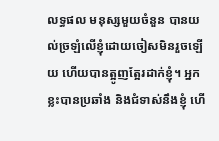លទ្ធផល មនុស្សមួយចំនួន បានយល់ច្រឡំលើខ្ញុំដោយចៀសមិនរួចឡើយ ហើយបានត្អូញត្អែរដាក់ខ្ញុំ។ អ្នកខ្លះបានប្រឆាំង និងជំទាស់នឹងខ្ញុំ ហើ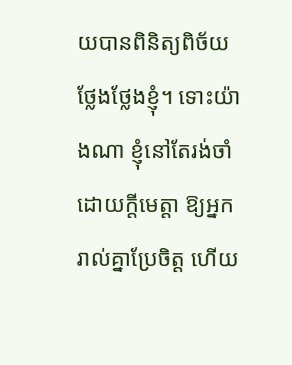យបានពិនិត្យពិច័យថ្លែងថ្លែងខ្ញុំ។ ទោះយ៉ាងណា ខ្ញុំនៅតែរង់ចាំដោយក្តីមេត្តា ឱ្យអ្នករាល់គ្នាប្រែចិត្ត ហើយ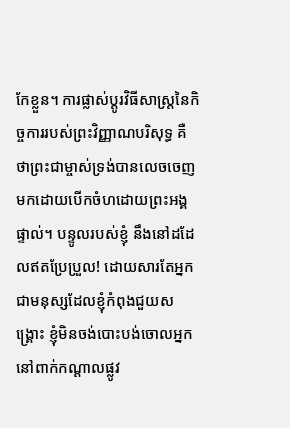កែខ្លួន។ ការផ្លាស់ប្តូរវិធីសាស្រ្តនៃកិច្ចការរបស់ព្រះវិញ្ញាណបរិសុទ្ធ គឺថាព្រះជាម្ចាស់ទ្រង់បានលេចចេញមកដោយបើកចំហដោយព្រះអង្គផ្ទាល់។ បន្ទូលរបស់ខ្ញុំ នឹងនៅដដែលឥតប្រែប្រួល! ដោយសារតែអ្នកជាមនុស្សដែលខ្ញុំកំពុងជួយសង្រ្គោះ ខ្ញុំមិនចង់បោះបង់ចោលអ្នកនៅពាក់កណ្តាលផ្លូវ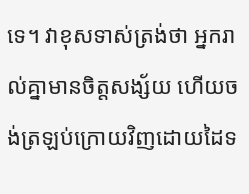ទេ។ វាខុសទាស់ត្រង់ថា អ្នករាល់គ្នាមានចិត្តសង្ស័យ ហើយចង់ត្រឡប់ក្រោយវិញដោយដៃទ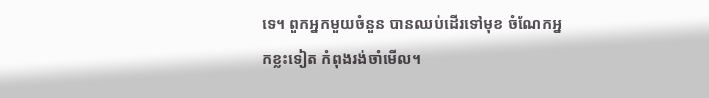ទេ។ ពួកអ្នកមួយចំនួន បានឈប់ដើរទៅមុខ ចំណែកអ្នកខ្លះទៀត កំពុងរង់ចាំមើល។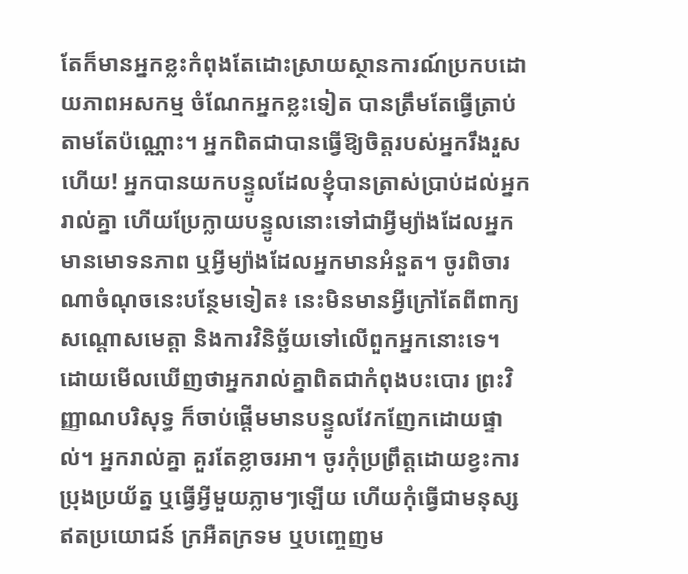តែក៏មានអ្នកខ្លះកំពុងតែដោះស្រាយស្ថានការណ៍ប្រកបដោយភាពអសកម្ម ចំណែកអ្នកខ្លះទៀត បានត្រឹមតែធ្វើត្រាប់តាមតែប៉ណ្ណោះ។ អ្នកពិតជាបានធ្វើឱ្យចិត្តរបស់អ្នករឹងរួសហើយ! អ្នកបានយកបន្ទូលដែលខ្ញុំបានត្រាស់ប្រាប់ដល់អ្នករាល់គ្នា ហើយប្រែក្លាយបន្ទូលនោះទៅជាអ្វីម្យ៉ាងដែលអ្នកមានមោទនភាព ឬអ្វីម្យ៉ាងដែលអ្នកមានអំនួត។ ចូរពិចារណាចំណុចនេះបន្ថែមទៀត៖ នេះមិនមានអ្វីក្រៅតែពីពាក្យសណ្តោសមេត្តា និងការវិនិច្ឆ័យទៅលើពួកអ្នកនោះទេ។ ដោយមើលឃើញថាអ្នករាល់គ្នាពិតជាកំពុងបះបោរ ព្រះវិញ្ញាណបរិសុទ្ធ ក៏ចាប់ផ្តើមមានបន្ទូលវែកញែកដោយផ្ទាល់។ អ្នករាល់គ្នា គួរតែខ្លាចរអា។ ចូរកុំប្រព្រឹត្តដោយខ្វះការប្រុងប្រយ័ត្ន ឬធ្វើអ្វីមួយភ្លាមៗឡើយ ហើយកុំធ្វើជាមនុស្សឥតប្រយោជន៍ ក្រអឺតក្រទម ឬបញ្ចេញម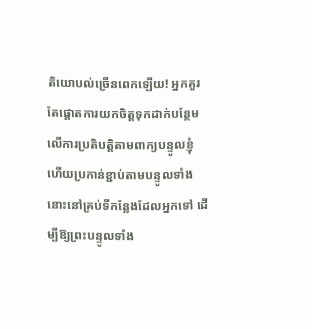តិយោបល់ច្រើនពេកឡើយ! អ្នកគួរតែផ្តោតការយកចិត្តទុកដាក់បន្ថែមលើការប្រតិបត្តិតាមពាក្យបន្ទូលខ្ញុំ ហើយប្រកាន់ខ្ជាប់តាមបន្ទូលទាំងនោះនៅគ្រប់ទីកន្លែងដែលអ្នកទៅ ដើម្បីឱ្យព្រះបន្ទូលទាំង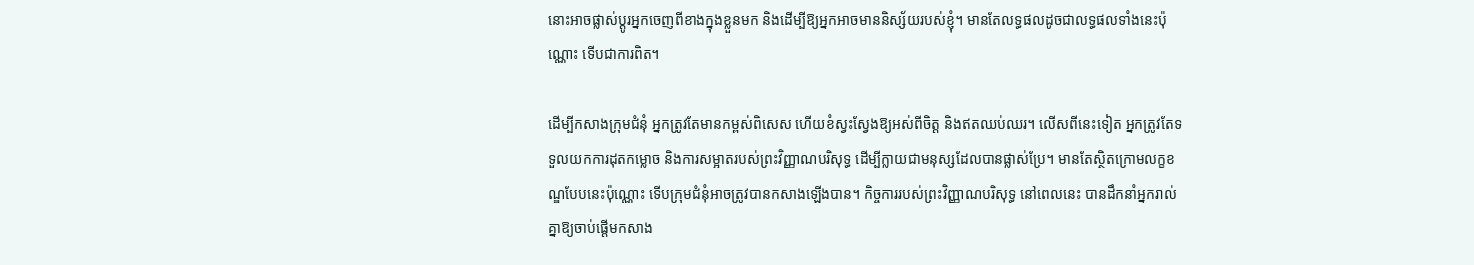នោះអាចផ្លាស់ប្តូរអ្នកចេញពីខាងក្នុងខ្លួនមក និងដើម្បីឱ្យអ្នកអាចមាននិស្ស័យរបស់ខ្ញុំ។ មានតែលទ្ធផលដូចជាលទ្ធផលទាំងនេះប៉ុណ្ណោះ ទើបជាការពិត។

ដើម្បីកសាងក្រុមជំនុំ អ្នកត្រូវតែមានកម្ពស់ពិសេស ហើយខំស្វះស្វែងឱ្យអស់ពីចិត្ត និងឥតឈប់ឈរ។ លើសពីនេះទៀត អ្នកត្រូវតែទទួលយកការដុតកម្លោច និងការសម្អាតរបស់ព្រះវិញ្ញាណបរិសុទ្ធ ដើម្បីក្លាយជាមនុស្សដែលបានផ្លាស់ប្រែ។ មានតែស្ថិតក្រោមលក្ខខណ្ឌបែបនេះប៉ុណ្ណោះ ទើបក្រុមជំនុំអាចត្រូវបានកសាងឡើងបាន។ កិច្ចការរបស់ព្រះវិញ្ញាណបរិសុទ្ធ នៅពេលនេះ បានដឹកនាំអ្នករាល់គ្នាឱ្យចាប់ផ្តើមកសាង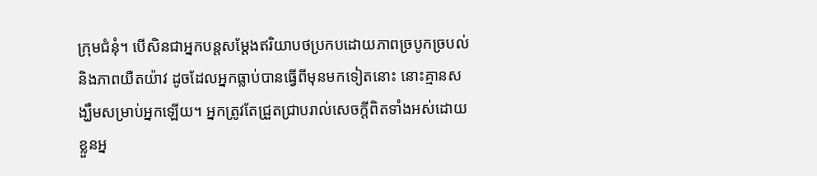ក្រុមជំនុំ។ បើសិនជាអ្នកបន្តសម្តែងឥរិយាបថប្រកបដោយភាពច្របូកច្របល់ និងភាពយឺតយ៉ាវ ដូចដែលអ្នកធ្លាប់បានធ្វើពីមុនមកទៀតនោះ នោះគ្មានសង្ឃឹមសម្រាប់អ្នកឡើយ។ អ្នកត្រូវតែជ្រួតជ្រាបរាល់សេចក្តីពិតទាំងអស់ដោយខ្លួនអ្ន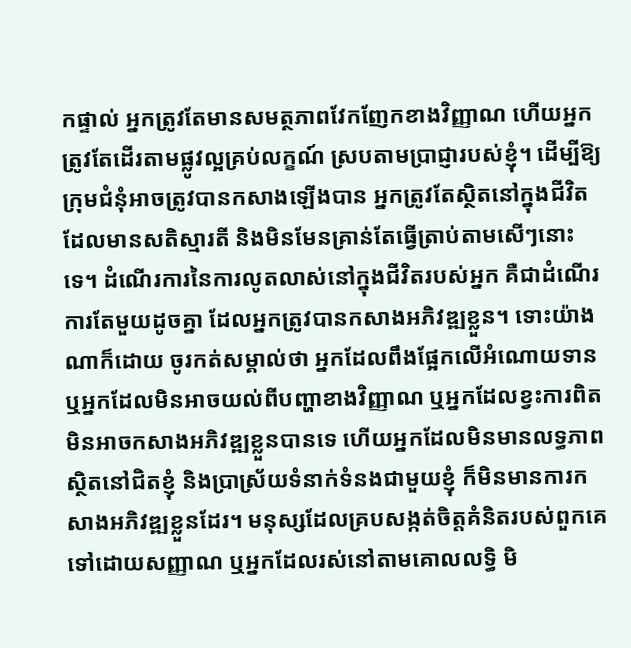កផ្ទាល់ អ្នកត្រូវតែមានសមត្ថភាពវែកញែកខាងវិញ្ញាណ ហើយអ្នកត្រូវតែដើរតាមផ្លូវល្អគ្រប់លក្ខណ៍ ស្របតាមប្រាជ្ញារបស់ខ្ញុំ។ ដើម្បីឱ្យក្រុមជំនុំអាចត្រូវបានកសាងឡើងបាន អ្នកត្រូវតែស្ថិតនៅក្នុងជីវិតដែលមានសតិស្មារតី និងមិនមែនគ្រាន់តែធ្វើត្រាប់តាមសើៗនោះទេ។ ដំណើរការនៃការលូតលាស់នៅក្នុងជីវិតរបស់អ្នក គឺជាដំណើរការតែមួយដូចគ្នា ដែលអ្នកត្រូវបានកសាងអភិវឌ្ឍខ្លួន។ ទោះយ៉ាងណាក៏ដោយ ចូរកត់សម្គាល់ថា អ្នកដែលពឹងផ្អែកលើអំណោយទាន ឬអ្នកដែលមិនអាចយល់ពីបញ្ហាខាងវិញ្ញាណ ឬអ្នកដែលខ្វះការពិត មិនអាចកសាងអភិវឌ្ឍខ្លួនបានទេ ហើយអ្នកដែលមិនមានលទ្ធភាពស្ថិតនៅជិតខ្ញុំ និងប្រាស្រ័យទំនាក់ទំនងជាមួយខ្ញុំ ក៏មិនមានការកសាងអភិវឌ្ឍខ្លួនដែរ។ មនុស្សដែលគ្របសង្កត់ចិត្តគំនិតរបស់ពួកគេទៅដោយសញ្ញាណ ឬអ្នកដែលរស់នៅតាមគោលលទ្ធិ មិ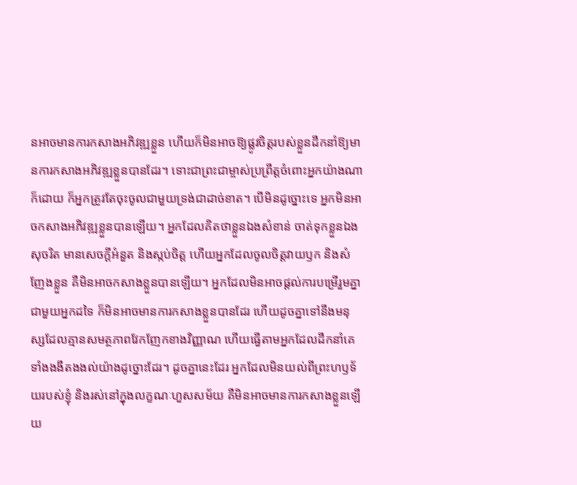នអាចមានការកសាងអភិវឌ្ឍខ្លួន ហើយក៏មិនអាចឱ្យផ្លូវចិត្តរបស់ខ្លួនដឹកនាំឱ្យមានការកសាងអភិវឌ្ឍខ្លួនបានដែរ។ ទោះជាព្រះជាម្ចាស់ប្រព្រឹត្តចំពោះអ្នកយ៉ាងណាក៏ដោយ ក៏អ្នកត្រូវតែចុះចូលជាមួយទ្រង់ជាដាច់ខាត។ បើមិនដូច្នោះទេ អ្នកមិនអាចកសាងអភិវឌ្ឍខ្លួនបានឡើយ។ អ្នកដែលគិតថាខ្លួនឯងសំខាន់ ចាត់ទុកខ្លួនឯងសុចរិត មានសេចក្តីអំនួត និងស្កប់ចិត្ត ហើយអ្នកដែលចូលចិត្តវាយឫក និងសំញែងខ្លួន គឺមិនអាចកសាងខ្លួនបានឡើយ។ អ្នកដែលមិនអាចផ្តល់ការបម្រើរួមគ្នាជាមួយអ្នកដទៃ ក៏មិនអាចមានការកសាងខ្លួនបានដែរ ហើយដូចគ្នាទៅនឹងមនុស្សដែលគ្មានសមត្ថភាពវែកញែកខាងវិញ្ញាណ ហើយធ្វើតាមអ្នកដែលដឹកនាំគេទាំងងងឹតងងល់យ៉ាងដូច្នោះដែរ។ ដូចគ្នានេះដែរ អ្នកដែលមិនយល់ពីព្រះហឫទ័យរបស់ខ្ញុំ និងរស់នៅក្នុងលក្ខណៈហួសសម័យ គឺមិនអាចមានការកសាងខ្លួនឡើយ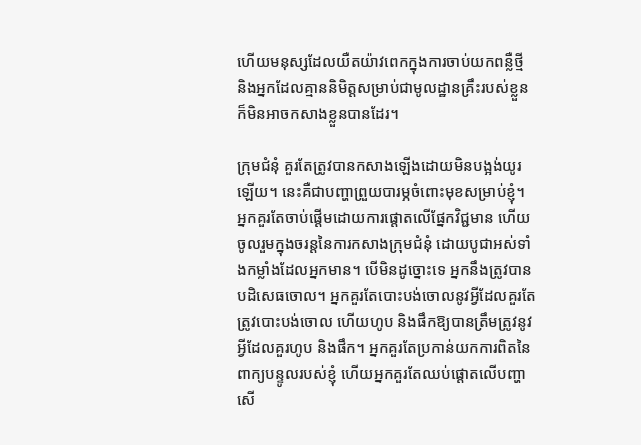ហើយមនុស្សដែលយឺតយ៉ាវពេកក្នុងការចាប់យកពន្លឺថ្មី និងអ្នកដែលគ្មាននិមិត្តសម្រាប់ជាមូលដ្ឋានគ្រឹះរបស់ខ្លួន ក៏មិនអាចកសាងខ្លួនបានដែរ។

ក្រុមជំនុំ គួរតែត្រូវបានកសាងឡើងដោយមិនបង្អង់យូរឡើយ។ នេះគឺជាបញ្ហាព្រួយបារម្ភចំពោះមុខសម្រាប់ខ្ញុំ។ អ្នកគួរតែចាប់ផ្តើមដោយការផ្តោតលើផ្នែកវិជ្ជមាន ហើយចូលរួមក្នុងចរន្តនៃការកសាងក្រុមជំនុំ ដោយបូជាអស់ទាំងកម្លាំងដែលអ្នកមាន។ បើមិនដូច្នោះទេ អ្នកនឹងត្រូវបានបដិសេធចោល។ អ្នកគួរតែបោះបង់ចោលនូវអ្វីដែលគួរតែត្រូវបោះបង់ចោល ហើយហូប និងផឹកឱ្យបានត្រឹមត្រូវនូវអ្វីដែលគួរហូប និងផឹក។ អ្នកគួរតែប្រកាន់យកការពិតនៃពាក្យបន្ទូលរបស់ខ្ញុំ ហើយអ្នកគួរតែឈប់ផ្តោតលើបញ្ហាសើ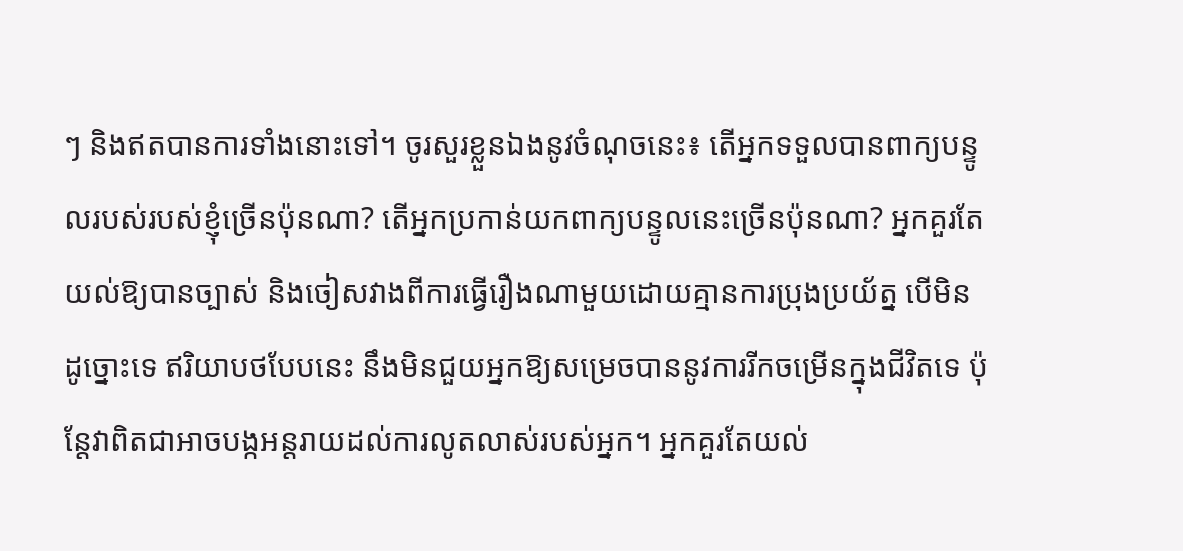ៗ និងឥតបានការទាំងនោះទៅ។ ចូរសួរខ្លួនឯងនូវចំណុចនេះ៖ តើអ្នកទទួលបានពាក្យបន្ទូលរបស់របស់ខ្ញុំច្រើនប៉ុនណា? តើអ្នកប្រកាន់យកពាក្យបន្ទូលនេះច្រើនប៉ុនណា? អ្នកគួរតែយល់ឱ្យបានច្បាស់ និងចៀសវាងពីការធ្វើរឿងណាមួយដោយគ្មានការប្រុងប្រយ័ត្ន បើមិនដូច្នោះទេ ឥរិយាបថបែបនេះ នឹងមិនជួយអ្នកឱ្យសម្រេចបាននូវការរីកចម្រើនក្នុងជីវិតទេ ប៉ុន្តែវាពិតជាអាចបង្កអន្តរាយដល់ការលូតលាស់របស់អ្នក។ អ្នកគួរតែយល់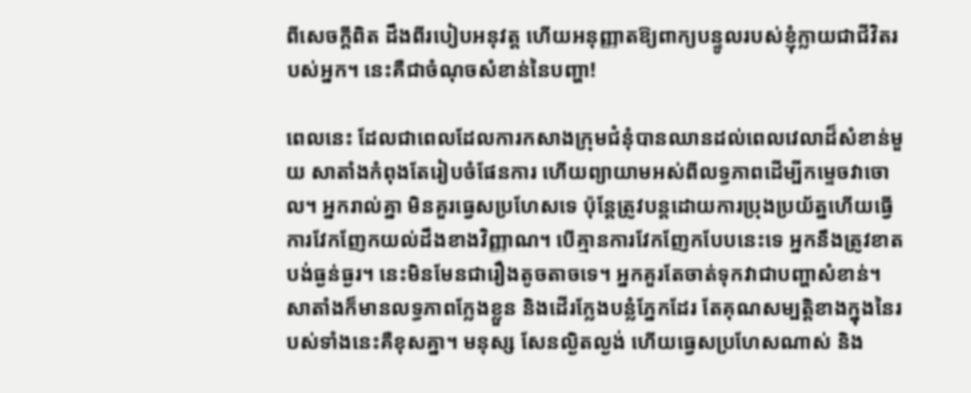ពីសេចក្តីពិត ដឹងពីរបៀបអនុវត្ត ហើយអនុញ្ញាតឱ្យពាក្យបន្ទូលរបស់ខ្ញុំក្លាយជាជីវិតរបស់អ្នក។ នេះគឺជាចំណុចសំខាន់នៃបញ្ហា!

ពេលនេះ ដែលជាពេលដែលការកសាងក្រុមជំនុំបានឈានដល់ពេលវេលាដ៏សំខាន់មួយ សាតាំងកំពុងតែរៀបចំផែនការ ហើយព្យាយាមអស់ពីលទ្ធភាពដើម្បីកម្ទេចវាចោល។ អ្នករាល់គ្នា មិនគួរធ្វេសប្រហែសទេ ប៉ុន្តែត្រូវបន្តដោយការប្រុងប្រយ័ត្នហើយធ្វើការវែកញែកយល់ដឹងខាងវិញ្ញាណ។ បើគ្មានការវែកញែកបែបនេះទេ អ្នកនឹងត្រូវខាតបង់ធ្ងន់ធ្ងរ។ នេះមិនមែនជារឿងតូចតាចទេ។ អ្នកគួរតែចាត់ទុកវាជាបញ្ហាសំខាន់។ សាតាំងក៏មានលទ្ធភាពក្លែងខ្លួន និងដើរក្លែងបន្លំភ្នែកដែរ តែគុណសម្បត្តិខាងក្នុងនៃរបស់ទាំងនេះគឺខុសគ្នា។ មនុស្ស សែនល្ងិតល្ងង់ ហើយធ្វេសប្រហែសណាស់ និង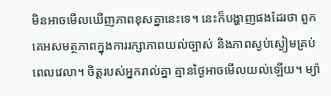មិនអាចមើលឃើញភាពខុសគ្នានេះទេ។ នេះក៏បង្ហាញផងដែរថា ពួកគេអសមត្ថភាពក្នុងការរក្សាភាពយល់ច្បាស់ និងភាពស្ងប់ស្ងៀមគ្រប់ពេលវេលា។ ចិត្តរបស់អ្នករាល់គ្នា គ្មានថ្ងៃអាចមើលយល់ឡើយ។ ម្យ៉ា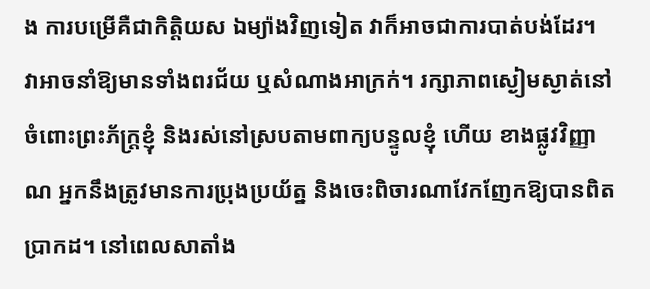ង ការបម្រើគឺជាកិត្តិយស ឯម្យ៉ាងវិញទៀត វាក៏អាចជាការបាត់បង់ដែរ។ វាអាចនាំឱ្យមានទាំងពរជ័យ ឬសំណាងអាក្រក់។ រក្សាភាពស្ងៀមស្ងាត់នៅចំពោះព្រះភ័ក្ត្រខ្ញុំ និងរស់នៅស្របតាមពាក្យបន្ទូលខ្ញុំ ហើយ ខាងផ្លូវវិញ្ញាណ អ្នកនឹងត្រូវមានការប្រុងប្រយ័ត្ន និងចេះពិចារណាវែកញែកឱ្យបានពិតប្រាកដ។ នៅពេលសាតាំង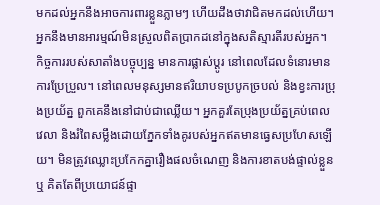មកដល់អ្នកនឹងអាចការពារខ្លួនភ្លាមៗ ហើយដឹងថាវាជិតមកដល់ហើយ។ អ្នកនឹងមានអារម្មណ៍មិនស្រួលពិតប្រាកដនៅក្នុងសតិស្មារតីរបស់អ្នក។ កិច្ចការរបស់សាតាំងបច្ចុប្បន្ន មានការផ្លាស់ប្តូរ នៅពេលដែលទំនោរមានការប្រែប្រួល។ នៅពេលមនុស្សមានឥរិយាបទប្របូកច្របល់ និងខ្វះការប្រុងប្រយ័ត្ន ពួកគេនឹងនៅជាប់ជាឈ្លើយ។ អ្នកគួរតែប្រុងប្រយ័ត្នគ្រប់ពេលវេលា និងរំពៃសម្លឹងដោយភ្នែកទាំងគូរបស់អ្នកឥតមានធ្វេសប្រហែសឡើយ។ មិនត្រូវឈ្លោះប្រកែកគ្នារឿងផលចំណេញ និងការខាតបង់ផ្ទាល់ខ្លួន ឬ គិតតែពីប្រយោជន៍ផ្ទា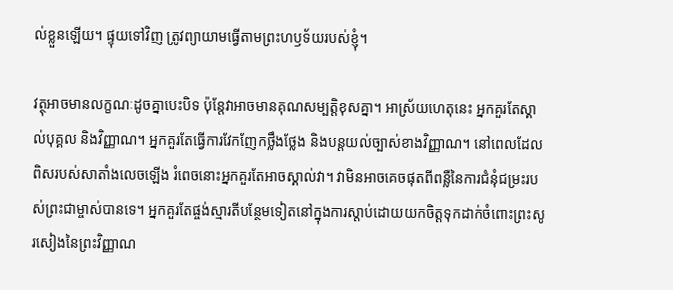ល់ខ្លួនឡើយ។ ផ្ទុយទៅវិញ ត្រូវព្យាយាមធ្វើតាមព្រះហឫទ័យរបស់ខ្ញុំ។

វត្ថុអាចមានលក្ខណៈដូចគ្នាបេះបិទ ប៉ុន្តែវាអាចមានគុណសម្បត្តិខុសគ្នា។ អាស្រ័យហេតុនេះ អ្នកគួរតែស្គាល់បុគ្គល និងវិញ្ញាណ។ អ្នកគួរតែធ្វើការវែកញែកថ្លឹងថ្លែង និងបន្តយល់ច្បាស់ខាងវិញ្ញាណ។ នៅពេលដែលពិសរបស់សាតាំងលេចឡើង រំពេចនោះអ្នកគួរតែអាចស្គាល់វា។ វាមិនអាចគេចផុតពីពន្លឺនៃការជំនុំជម្រះរបស់ព្រះជាម្ចាស់បានទេ។ អ្នកគួរតែផ្ចង់ស្មារតីបន្ថែមទៀតនៅក្នុងការស្តាប់ដោយយកចិត្តទុកដាក់ចំពោះព្រះសូរសៀងនៃព្រះវិញ្ញាណ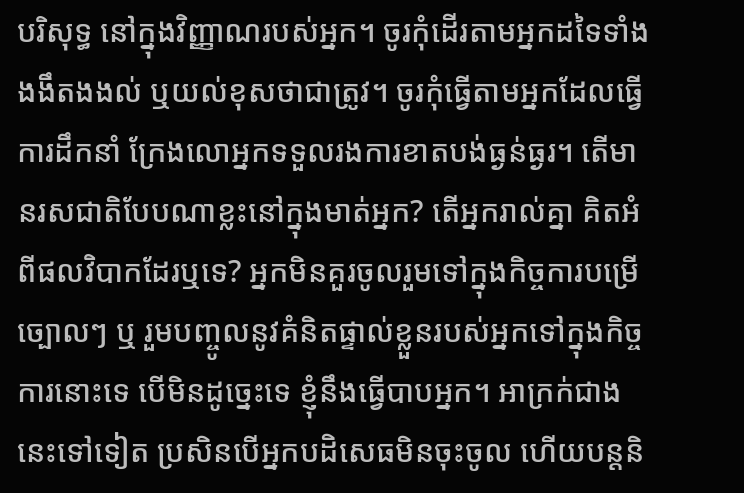បរិសុទ្ធ នៅក្នុងវិញ្ញាណរបស់អ្នក។ ចូរកុំដើរតាមអ្នកដទៃទាំងងងឹតងងល់ ឬយល់ខុសថាជាត្រូវ។ ចូរកុំធ្វើតាមអ្នកដែលធ្វើការដឹកនាំ ក្រែងលោអ្នកទទួលរងការខាតបង់ធ្ងន់ធ្ងរ។ តើមានរសជាតិបែបណាខ្លះនៅក្នុងមាត់អ្នក? តើអ្នករាល់គ្នា គិតអំពីផលវិបាកដែរឬទេ? អ្នកមិនគួរចូលរួមទៅក្នុងកិច្ចការបម្រើច្បោលៗ ឬ រួមបញ្ចូលនូវគំនិតផ្ទាល់ខ្លួនរបស់អ្នកទៅក្នុងកិច្ចការនោះទេ បើមិនដូច្នេះទេ ខ្ញុំនឹងធ្វើបាបអ្នក។ អាក្រក់ជាងនេះទៅទៀត ប្រសិនបើអ្នកបដិសេធមិនចុះចូល ហើយបន្តនិ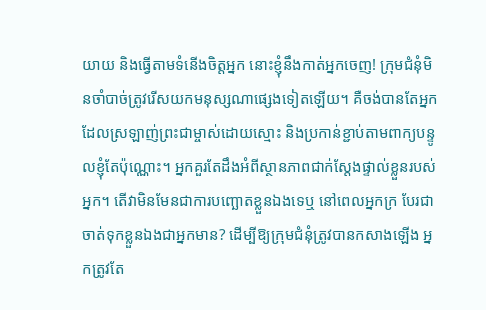យាយ និងធ្វើតាមទំនើងចិត្តអ្នក នោះខ្ញុំនឹងកាត់អ្នកចេញ! ក្រុមជំនុំមិនចាំបាច់ត្រូវរើសយកមនុស្សណាផ្សេងទៀតឡើយ។ គឺចង់បានតែអ្នកដែលស្រឡាញ់ព្រះជាម្ចាស់ដោយស្មោះ និងប្រកាន់ខ្ជាប់តាមពាក្យបន្ទូលខ្ញុំតែប៉ុណ្ណោះ។ អ្នកគួរតែដឹងអំពីស្ថានភាពជាក់ស្តែងផ្ទាល់ខ្លួនរបស់អ្នក។ តើវាមិនមែនជាការបញ្ឆោតខ្លួនឯងទេឬ នៅពេលអ្នកក្រ បែរជាចាត់ទុកខ្លួនឯងជាអ្នកមាន? ដើម្បីឱ្យក្រុមជំនុំត្រូវបានកសាងឡើង អ្នកត្រូវតែ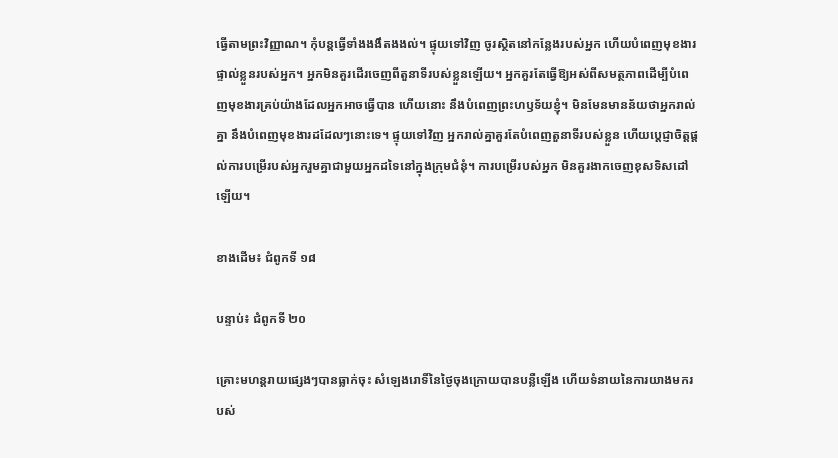ធ្វើតាមព្រះវិញ្ញាណ។ កុំបន្តធ្វើទាំងងងឹតងងល់។ ផ្ទុយទៅវិញ ចូរស្ថិតនៅកន្លែងរបស់អ្នក ហើយបំពេញមុខងារផ្ទាល់ខ្លួនរបស់អ្នក។ អ្នកមិនគួរដើរចេញពីតួនាទីរបស់ខ្លួនឡើយ។ អ្នកគួរតែធ្វើឱ្យអស់ពីសមត្ថភាពដើម្បីបំពេញមុខងារគ្រប់យ៉ាងដែលអ្នកអាចធ្វើបាន ហើយនោះ នឹងបំពេញព្រះហឫទ័យខ្ញុំ។ មិនមែនមានន័យថាអ្នករាល់គ្នា នឹងបំពេញមុខងារដដែលៗនោះទេ។ ផ្ទុយទៅវិញ អ្នករាល់គ្នាគួរតែបំពេញតួនាទីរបស់ខ្លួន ហើយប្តេជ្ញាចិត្តផ្តល់ការបម្រើរបស់អ្នករួមគ្នាជាមួយអ្នកដទៃនៅក្នុងក្រុមជំនុំ។ ការបម្រើរបស់អ្នក មិនគួរងាកចេញខុសទិសដៅឡើយ។

ខាងដើម៖ ជំពូកទី ១៨

បន្ទាប់៖ ជំពូកទី ២០

គ្រោះមហន្តរាយផ្សេងៗបានធ្លាក់ចុះ សំឡេងរោទិ៍នៃថ្ងៃចុងក្រោយបានបន្លឺឡើង ហើយទំនាយនៃការយាងមករបស់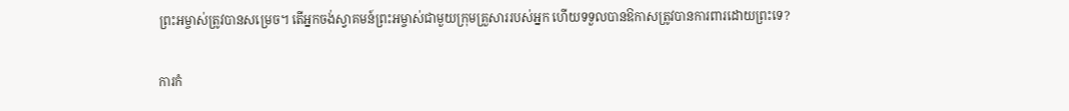ព្រះអម្ចាស់ត្រូវបានសម្រេច។ តើអ្នកចង់ស្វាគមន៍ព្រះអម្ចាស់ជាមួយក្រុមគ្រួសាររបស់អ្នក ហើយទទួលបានឱកាសត្រូវបានការពារដោយព្រះទេ?

ការកំ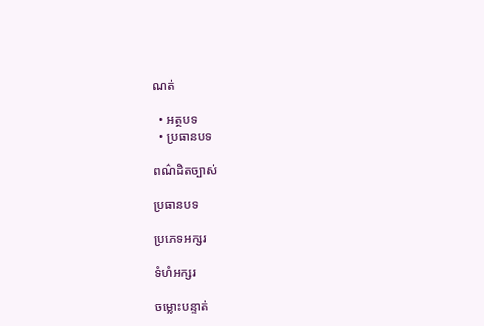ណត់

  • អត្ថបទ
  • ប្រធានបទ

ពណ៌ដិតច្បាស់

ប្រធានបទ

ប្រភេទអក្សរ

ទំហំអក្សរ

ចម្លោះបន្ទាត់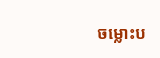ចម្លោះប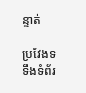ន្ទាត់

ប្រវែងទទឹងទំព័រ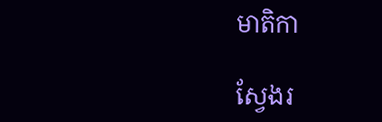មាតិកា

ស្វែងរ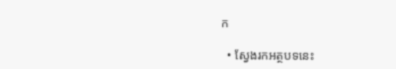ក

  • ស្វែងរកអត្ថបទនេះ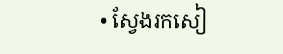• ស្វែងរកសៀ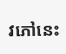វភៅនេះ